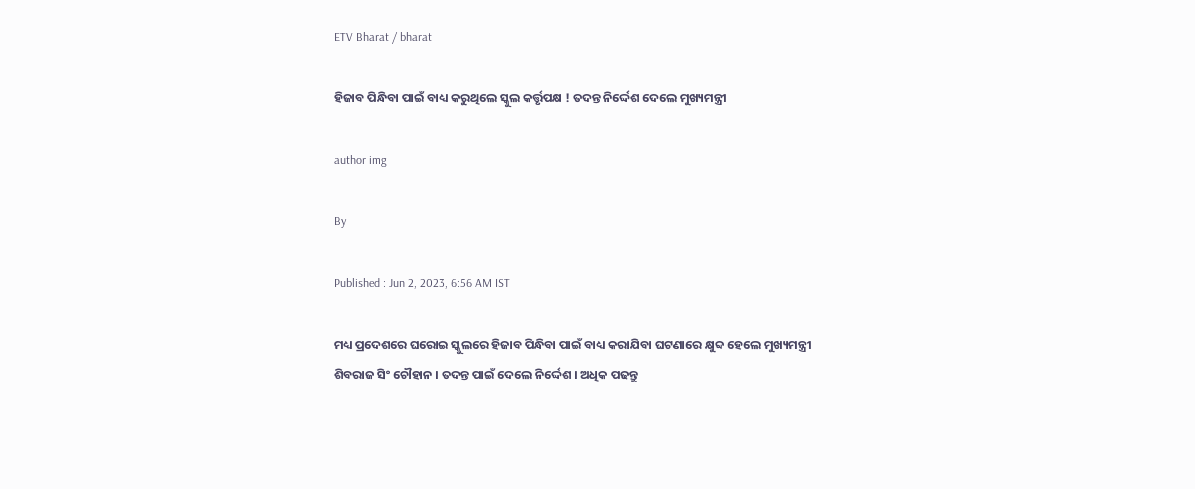ETV Bharat / bharat

ହିଜାବ ପିନ୍ଧିବା ପାଇଁ ବାଧ୍ୟ କରୁଥିଲେ ସ୍କୁଲ କର୍ତ୍ତୃପକ୍ଷ ! ତଦନ୍ତ ନିର୍ଦ୍ଦେଶ ଦେଲେ ମୁଖ୍ୟମନ୍ତ୍ରୀ

author img

By

Published : Jun 2, 2023, 6:56 AM IST

ମଧ୍ୟ ପ୍ରଦେଶରେ ଘରୋଇ ସ୍କୁଲରେ ହିଜାବ ପିନ୍ଧିବା ପାଇଁ ବାଧ୍ୟ କରାଯିବା ଘଟଣାରେ କ୍ଷୁବ୍ଦ ହେଲେ ମୁଖ୍ୟମନ୍ତ୍ରୀ ଶିବରାଜ ସିଂ ଚୌହାନ । ତଦନ୍ତ ପାଇଁ ଦେଲେ ନିର୍ଦ୍ଦେଶ । ଅଧିକ ପଢନ୍ତୁ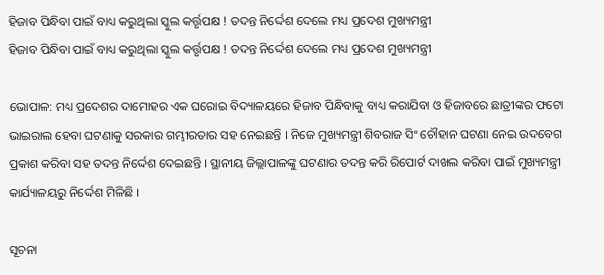ହିଜାବ ପିନ୍ଧିବା ପାଇଁ ବାଧ୍ୟ କରୁଥିଲା ସ୍କୁଲ କର୍ତ୍ତୃପକ୍ଷ ! ତଦନ୍ତ ନିର୍ଦ୍ଦେଶ ଦେଲେ ମଧ୍ୟ ପ୍ରଦେଶ ମୁଖ୍ୟମନ୍ତ୍ରୀ
ହିଜାବ ପିନ୍ଧିବା ପାଇଁ ବାଧ୍ୟ କରୁଥିଲା ସ୍କୁଲ କର୍ତ୍ତୃପକ୍ଷ ! ତଦନ୍ତ ନିର୍ଦ୍ଦେଶ ଦେଲେ ମଧ୍ୟ ପ୍ରଦେଶ ମୁଖ୍ୟମନ୍ତ୍ରୀ

ଭୋପାଳ: ମଧ୍ୟ ପ୍ରଦେଶର ଦାମୋହର ଏକ ଘରୋଇ ବିଦ୍ୟାଳୟରେ ହିଜାବ ପିନ୍ଧିବାକୁ ବାଧ୍ୟ କରାଯିବା ଓ ହିଜାବରେ ଛାତ୍ରୀଙ୍କର ଫଟୋ ଭାଇରାଲ ହେବା ଘଟଣାକୁ ସରକାର ଗମ୍ଭୀରତାର ସହ ନେଇଛନ୍ତି । ନିଜେ ମୁଖ୍ୟମନ୍ତ୍ରୀ ଶିବରାଜ ସିଂ ଚୌହାନ ଘଟଣା ନେଇ ଉଦବେଗ ପ୍ରକାଶ କରିବା ସହ ତଦନ୍ତ ନିର୍ଦ୍ଦେଶ ଦେଇଛନ୍ତି । ସ୍ଥାନୀୟ ଜିଲ୍ଲାପାଳଙ୍କୁ ଘଟଣାର ତଦନ୍ତ କରି ରିପୋର୍ଟ ଦାଖଲ କରିବା ପାଇଁ ମୁଖ୍ୟମନ୍ତ୍ରୀ କାର୍ଯ୍ୟାଳୟରୁ ନିର୍ଦ୍ଦେଶ ମିଳିଛି ।

ସୂଚନା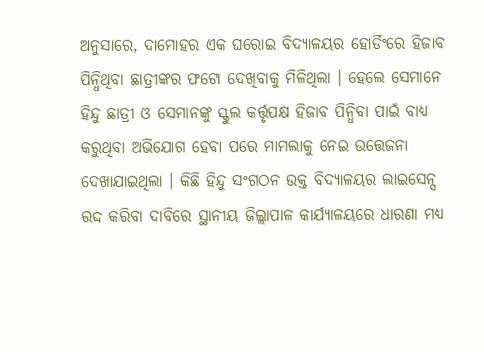ଅନୁସାରେ, ଦାମୋହର ଏକ ଘରୋଇ ବିଦ୍ୟାଳୟର ହୋର୍ଡିଂରେ ହିଜାବ ପିନ୍ଧିଥିବା ଛାତ୍ରୀଙ୍କର ଫଟୋ ଦେଖିବାକୁ ମିଳିଥିଲା । ହେଲେ ସେମାନେ ହିନ୍ଦୁ ଛାତ୍ରୀ ଓ ସେମାନଙ୍କୁ ସ୍କୁଲ କର୍ତ୍ତୃପକ୍ଷ ହିଜାବ ପିନ୍ଧିବା ପାଇଁ ବାଧ୍ୟ କରୁଥିବା ଅଭିଯୋଗ ହେବା ପରେ ମାମଲାକୁ ନେଇ ଉତ୍ତେଜନା ଦେଖାଯାଇଥିଲା । କିଛି ହିନ୍ଦୁ ସଂଗଠନ ଉକ୍ତ ବିଦ୍ୟାଳୟର ଲାଇସେନ୍ସ ରଦ୍ଦ କରିବା ଦାବିରେ ସ୍ଥାନୀୟ ଜିଲ୍ଲାପାଳ କାର୍ଯ୍ୟାଳୟରେ ଧାରଣା ମଧ୍ୟ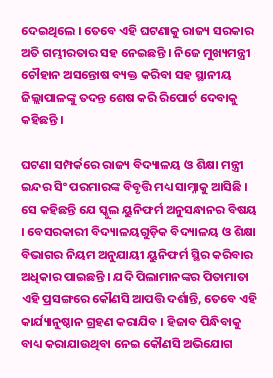ଦେଇଥିଲେ । ତେବେ ଏହି ଘଟଣାକୁ ରାଜ୍ୟ ସରକାର ଅତି ଗମ୍ଭୀରତାର ସହ ନେଇଛନ୍ତି । ନିଜେ ମୁଖ୍ୟମନ୍ତ୍ରୀ ଚୌହାନ ଅସନ୍ତୋଷ ବ୍ୟକ୍ତ କରିବା ସହ ସ୍ଥାନୀୟ ଜିଲ୍ଲାପାଳଙ୍କୁ ତଦନ୍ତ ଶେଷ କରି ରିପୋର୍ଟ ଦେବାକୁ କହିଛନ୍ତି ।

ଘଟଣା ସମ୍ପର୍କରେ ରାଜ୍ୟ ବିଦ୍ୟାଳୟ ଓ ଶିକ୍ଷା ମନ୍ତ୍ରୀ ଇନ୍ଦର ସିଂ ପରମାରଙ୍କ ବିବୃତ୍ତି ମଧ୍ୟ ସାମ୍ନାକୁ ଆସିଛି । ସେ କହିଛନ୍ତି ଯେ ସ୍କୁଲ ୟୁନିଫର୍ମ ଅନୁସନ୍ଧାନର ବିଷୟ । ବେସରକାରୀ ବିଦ୍ୟାଳୟଗୁଡ଼ିକ ବିଦ୍ୟାଳୟ ଓ ଶିକ୍ଷା ବିଭାଗର ନିୟମ ଅନୁଯାୟୀ ୟୁନିଫର୍ମ ସ୍ଥିର କରିବାର ଅଧିକାର ପାଇଛନ୍ତି । ଯଦି ପିଲାମାନଙ୍କର ପିତାମାତା ଏହି ପ୍ରସଙ୍ଗରେ କୌଣସି ଆପତ୍ତି ଦର୍ଶାନ୍ତି, ତେବେ ଏହି କାର୍ଯ୍ୟାନୁଷ୍ଠାନ ଗ୍ରହଣ କରାଯିବ । ହିଜାବ ପିନ୍ଧିବାକୁ ବାଧ୍ୟ କରାଯାଉଥିବା ନେଇ କୌଣସି ଅଭିଯୋଗ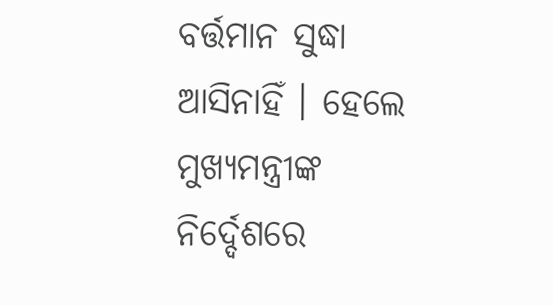ବର୍ତ୍ତମାନ ସୁଦ୍ଧା ଆସିନାହିଁ । ହେଲେ ମୁଖ୍ୟମନ୍ତ୍ରୀଙ୍କ ନିର୍ଦ୍ଦେଶରେ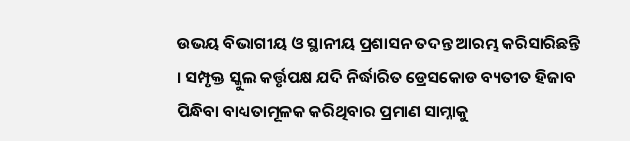ଉଭୟ ବିଭାଗୀୟ ଓ ସ୍ଥାନୀୟ ପ୍ରଶାସନ ତଦନ୍ତ ଆରମ୍ଭ କରିସାରିଛନ୍ତି । ସମ୍ପୃକ୍ତ ସ୍କୁଲ କର୍ତ୍ତୃପକ୍ଷ ଯଦି ନିର୍ଦ୍ଧାରିତ ଡ୍ରେସକୋଡ ବ୍ୟତୀତ ହିଜାବ ପିନ୍ଧିବା ବାଧ୍ୟତାମୂଳକ କରିଥିବାର ପ୍ରମାଣ ସାମ୍ନାକୁ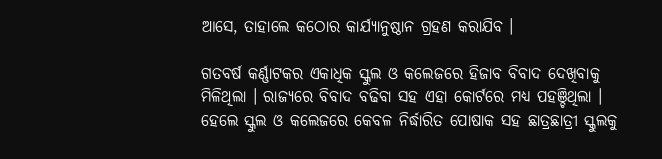ଆସେ, ତାହାଲେ କଠୋର କାର୍ଯ୍ୟାନୁଷ୍ଠାନ ଗ୍ରହଣ କରାଯିବ ।

ଗତବର୍ଷ କର୍ଣ୍ଣାଟକର ଏକାଧିକ ସ୍କୁଲ ଓ କଲେଜରେ ହିଜାବ ବିବାଦ ଦେଖିବାକୁ ମିଳିଥିଲା । ରାଜ୍ୟରେ ବିବାଦ ବଢିବା ସହ ଏହା କୋର୍ଟରେ ମଧ୍ୟ ପହଞ୍ଚିଥିଲା । ହେଲେ ସ୍କୁଲ ଓ କଲେଜରେ କେବଳ ନିର୍ଦ୍ଧାରିତ ପୋଷାକ ସହ ଛାତ୍ରଛାତ୍ରୀ ସ୍କୁଲକୁ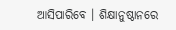ଆସିପାରିବେ । ଶିକ୍ଷାନୁଷ୍ଠାନରେ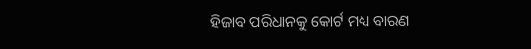ହିଜାବ ପରିଧାନକୁ କୋର୍ଟ ମଧ୍ୟ ବାରଣ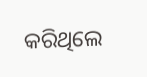କରିଥିଲେ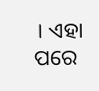। ଏହା ପରେ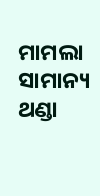ମାମଲା ସାମାନ୍ୟ ଥଣ୍ଡା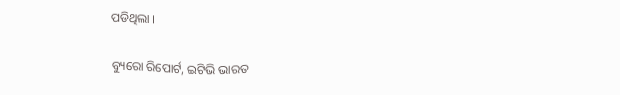ପଡିଥିଲା ।

ବ୍ୟୁରୋ ରିପୋର୍ଟ, ଇଟିଭି ଭାରତ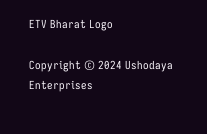ETV Bharat Logo

Copyright © 2024 Ushodaya Enterprises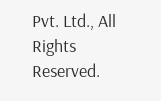Pvt. Ltd., All Rights Reserved.